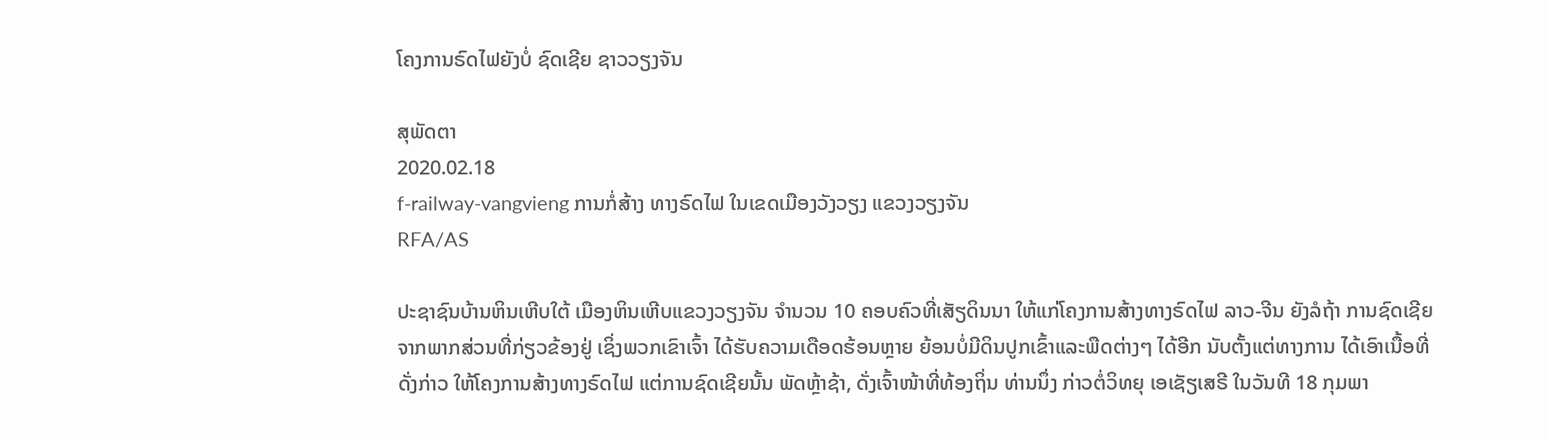ໂຄງການຣົດໄຟຍັງບໍ່ ຊົດເຊີຍ ຊາວວຽງຈັນ

ສຸພັດຕາ
2020.02.18
f-railway-vangvieng ການກໍ່ສ້າງ ທາງຣົດໄຟ ໃນເຂດເມືອງວັງວຽງ ແຂວງວຽງຈັນ
RFA/AS

ປະຊາຊົນບ້ານຫິນເຫີບໃຕ້ ເມືອງຫິນເຫີບແຂວງວຽງຈັນ ຈໍານວນ 10 ຄອບຄົວທີ່ເສັຽດິນນາ ໃຫ້ແກ່ໂຄງການສ້າງທາງຣົດໄຟ ລາວ-ຈີນ ຍັງລໍຖ້າ ການຊົດເຊີຍ ຈາກພາກສ່ວນທີ່ກ່ຽວຂ້ອງຢູ່ ເຊິ່ງພວກເຂົາເຈົ້າ ໄດ້ຮັບຄວາມເດືອດຮ້ອນຫຼາຍ ຍ້ອນບໍ່ມີດິນປູກເຂົ້າແລະພືດຕ່າງໆ ໄດ້ອີກ ນັບຕັ້ງແຕ່ທາງການ ໄດ້ເອົາເນື້ອທີ່ດັ່ງກ່າວ ໃຫ້ໂຄງການສ້າງທາງຣົດໄຟ ແຕ່ການຊົດເຊີຍນັ້ນ ພັດຫຼ້າຊ້າ, ດັ່ງເຈົ້າໜ້າທີ່ທ້ອງຖິ່ນ ທ່ານນຶ່ງ ກ່າວຕໍ່ວິທຍຸ ເອເຊັຽເສຣີ ໃນວັນທີ 18 ກຸມພາ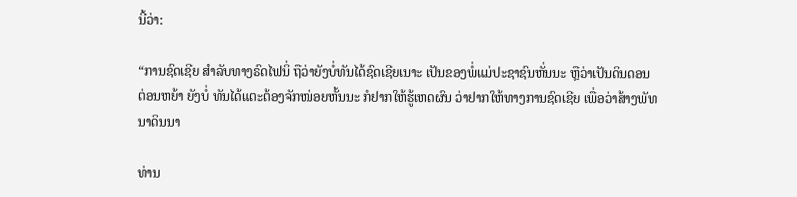ນີ້ວ່າ:

“ການຊົດເຊີຍ ສໍາລັບທາງຣົດໄຟນິ່ ຖືວ່າຍັງບໍ່ທັນໄດ້ຊົດເຊີຍເນາະ ເປັນຂອງພໍ່ແມ່ປະຊາຊົນຫັ່ນນະ ຫຼືວ່າເປັນດິນດອນຕ່ອນຫຍ້າ ຍັງບໍ່ ທັນໄດ້ແຕະຕ້ອງຈັກໜ່ອຍຫັ້ນນະ ກໍຢາກໃຫ້ຮູ້ເຫດຜົນ ວ່າຢາກໃຫ້ທາງການຊົດເຊີຍ ເພື່ອວ່າສ້າງພັທນາດິນນາ

ທ່ານ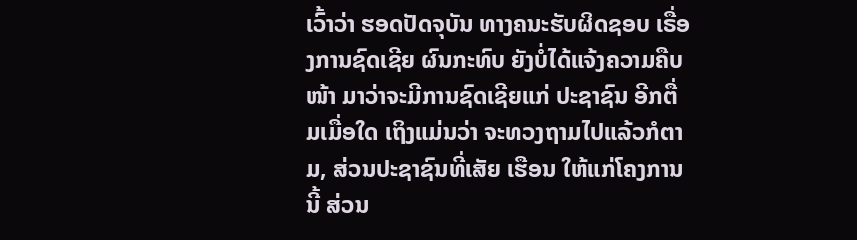ເວົ້າວ່າ ຮອດປັດຈຸບັນ ທາງຄນະຮັບຜິດຊອບ ເຣື່ອງການຊົດເຊີຍ ຜົນກະທົບ ຍັງບໍ່ໄດ້ແຈ້ງຄວາມຄືບໜ້າ ມາວ່າຈະມີການຊົດເຊີຍແກ່ ປະຊາຊົນ ອີກຕື່ມເມື່ອໃດ ເຖິງແມ່ນວ່າ ຈະທວງຖາມໄປແລ້ວກໍຕາມ, ສ່ວນປະຊາຊົນທີ່ເສັຍ ເຮືອນ ໃຫ້ແກ່ໂຄງການນີ້ ສ່ວນ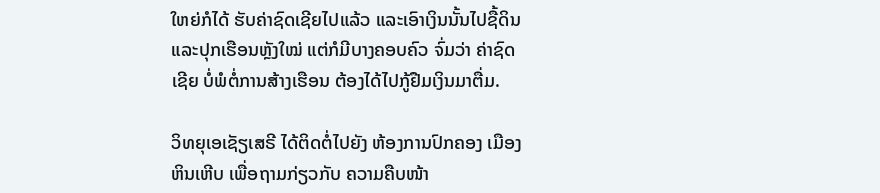ໃຫຍ່ກໍໄດ້ ຮັບຄ່າຊົດເຊີຍໄປແລ້ວ ແລະເອົາເງິນນັ້ນໄປຊື້ດິນ ແລະປຸກເຮືອນຫຼັງໃໝ່ ແຕ່ກໍມີບາງຄອບຄົວ ຈົ່ມວ່າ ຄ່າຊົດເຊີຍ ບໍ່ພໍຕໍ່ການສ້າງເຮືອນ ຕ້ອງໄດ້ໄປກູ້ຢືມເງິນມາຕື່ມ.

ວິທຍຸເອເຊັຽເສຣີ ໄດ້ຕິດຕໍ່ໄປຍັງ ຫ້ອງການປົກຄອງ ເມືອງຫິນເຫີບ ເພື່ອຖາມກ່ຽວກັບ ຄວາມຄືບໜ້າ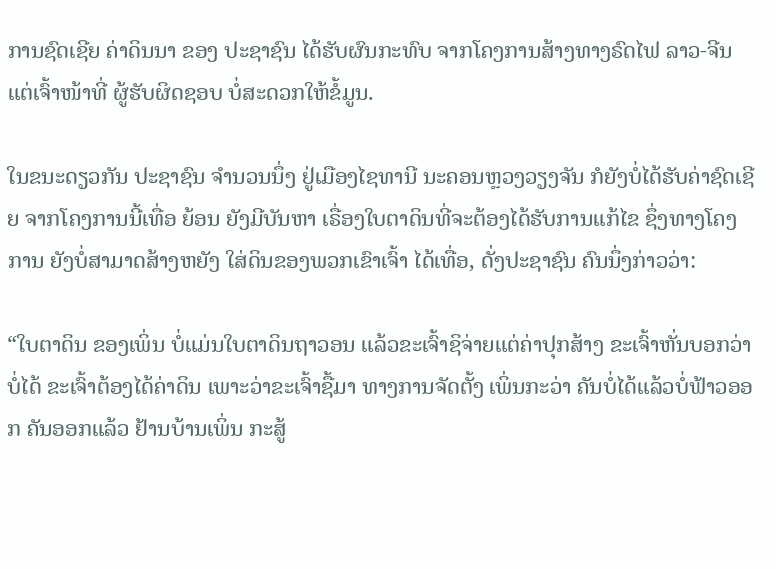ການຊົດເຊີຍ ຄ່າດິນນາ ຂອງ ປະຊາຊົນ ໄດ້ຮັບຜົນກະທົບ ຈາກໂຄງການສ້າງທາງຣົດໄຟ ລາວ-ຈີນ ແຕ່ເຈົ້າໜ້າທີ່ ຜູ້ຮັບຜິດຊອບ ບໍ່ສະດວກໃຫ້ຂໍ້ມູນ.

ໃນຂນະດຽວກັນ ປະຊາຊົນ ຈໍານວນນຶ່ງ ຢູ່ເມືອງໄຊທານີ ນະຄອນຫຼວງວຽງຈັນ ກໍຍັງບໍ່ໄດ້ຮັບຄ່າຊົດເຊີຍ ຈາກໂຄງການນີ້ເທື່ອ ຍ້ອນ ຍັງມີບັນຫາ ເຣື່ອງໃບຕາດິນທີ່ຈະຕ້ອງໄດ້ຮັບການແກ້ໄຂ ຊຶ່ງທາງໂຄງການ ຍັງບໍ່ສາມາດສ້າງຫຍັງ ໃສ່ດິນຂອງພວກເຂົາເຈົ້າ ໄດ້ເທື່ອ, ດັ່ງປະຊາຊົນ ຄົນນຶ່ງກ່າວວ່າ:

“ໃບຕາດິນ ຂອງເພິ່ນ ບໍ່ແມ່ນໃບຕາດິນຖາວອນ ແລ້ວຂະເຈົ້າຊິຈ່າຍແຕ່ຄ່າປຸກສ້າງ ຂະເຈົ້າຫັ່ນບອກວ່າບໍ່ໄດ້ ຂະເຈົ້າຕ້ອງໄດ້ຄ່າດິນ ເພາະວ່າຂະເຈົ້າຊື້ມາ ທາງການຈັດຕັ້ງ ເພິ່ນກະວ່າ ຄັນບໍ່ໄດ້ແລ້ວບໍ່ຟ້າວອອກ ຄັນອອກແລ້ວ ຢ້ານບ້ານເພິ່ນ ກະສູ້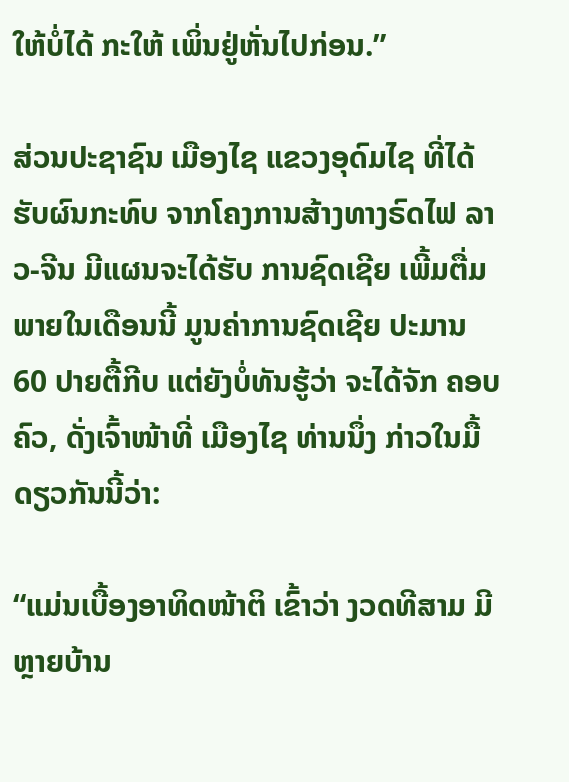ໃຫ້ບໍ່ໄດ້ ກະໃຫ້ ເພິ່ນຢູ່ຫັ່ນໄປກ່ອນ.”

ສ່ວນປະຊາຊົນ ເມືອງໄຊ ແຂວງອຸດົມໄຊ ທີ່ໄດ້ຮັບຜົນກະທົບ ຈາກໂຄງການສ້າງທາງຣົດໄຟ ລາວ-ຈີນ ມີແຜນຈະໄດ້ຮັບ ການຊົດເຊີຍ ເພີ້ມຕື່ມ ພາຍໃນເດືອນນີ້ ມູນຄ່າການຊົດເຊີຍ ປະມານ 60 ປາຍຕື້ກີບ ແຕ່ຍັງບໍ່ທັນຮູ້ວ່າ ຈະໄດ້ຈັກ ຄອບຄົວ, ດັ່ງເຈົ້າໜ້າທີ່ ເມືອງໄຊ ທ່ານນຶ່ງ ກ່າວໃນມື້ດຽວກັນນີ້ວ່າ:

“ແມ່ນເບື້ອງອາທິດໜ້າຕິ ເຂົ້າວ່າ ງວດທີສາມ ມີຫຼາຍບ້ານ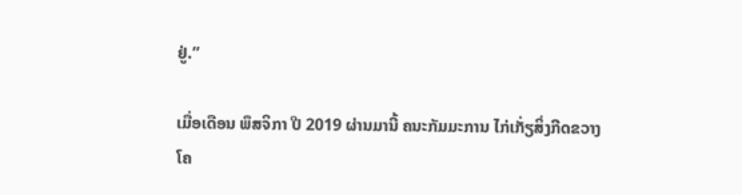ຢູ່.”

ເມື່ອເດືອນ ພຶສຈິກາ ປີ 2019 ຜ່ານມານີ້ ຄນະກັມມະການ ໄກ່ເກັ່ຽສິ່ງກີດຂວາງ ໂຄ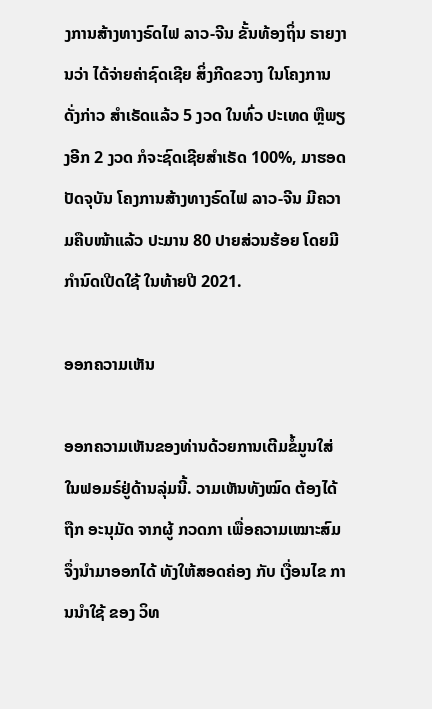ງການສ້າງທາງຣົດໄຟ ລາວ-ຈີນ ຂັ້ນທ້ອງຖິ່ນ ຣາຍງານວ່າ ໄດ້ຈ່າຍຄ່າຊົດເຊີຍ ສິ່ງກີດຂວາງ ໃນໂຄງການດັ່ງກ່າວ ສໍາເຣັດແລ້ວ 5 ງວດ ໃນທົ່ວ ປະເທດ ຫຼືພຽງອີກ 2 ງວດ ກໍຈະຊົດເຊີຍສໍາເຣັດ 100%, ມາຮອດປັດຈຸບັນ ໂຄງການສ້າງທາງຣົດໄຟ ລາວ-ຈີນ ມີຄວາມຄືບໜ້າແລ້ວ ປະມານ 80 ປາຍສ່ວນຮ້ອຍ ໂດຍມີກໍານົດເປີດໃຊ້ ໃນທ້າຍປີ 2021.

ອອກຄວາມເຫັນ

ອອກຄວາມເຫັນຂອງທ່ານດ້ວຍການເຕີມຂໍ້ມູນໃສ່ໃນຟອມຣ໌ຢູ່ດ້ານລຸ່ມນີ້. ວາມເຫັນທັງໝົດ ຕ້ອງໄດ້ຖືກ ອະນຸມັດ ຈາກຜູ້ ກວດກາ ເພື່ອຄວາມເໝາະສົມ ຈຶ່ງນໍາມາອອກໄດ້ ທັງໃຫ້ສອດຄ່ອງ ກັບ ເງື່ອນໄຂ ການນຳໃຊ້ ຂອງ ວິທ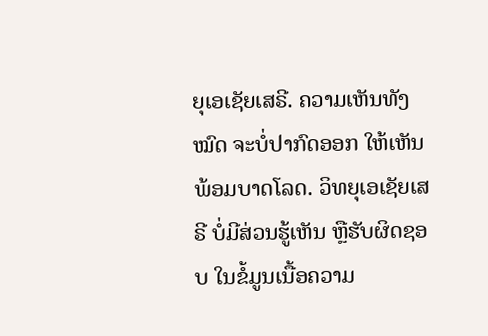ຍຸເອເຊັຍເສຣີ. ຄວາມເຫັນທັງໝົດ ຈະບໍ່ປາກົດອອກ ໃຫ້ເຫັນພ້ອມບາດໂລດ. ວິທຍຸເອເຊັຍເສຣີ ບໍ່ມີສ່ວນຮູ້ເຫັນ ຫຼືຮັບຜິດຊອບ ໃນຂໍ້ມູນເນື້ອຄວາມ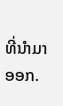ທີ່ນໍາມາອອກ.